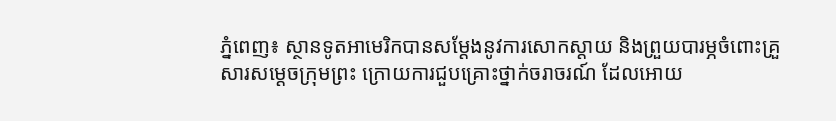ភ្នំពេញ៖ ស្ថានទូតអាមេរិកបានសម្ដែងនូវការសោកស្ដាយ និងព្រួយបារម្ភចំពោះគ្រួសារសម្ដេចក្រុមព្រះ ក្រោយការជួបគ្រោះថ្នាក់ចរាចរណ៍ ដែលអោយ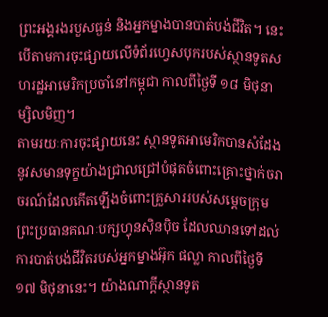ព្រះអង្គរងរបួសធ្ងន់ និងអ្នកម្នាងបានបាត់បង់ជីវិត។ នេះបើតាមការចុះផ្សាយលើទំព័រហ្វេសបុករបស់ស្ថានទូតសហរដ្ឋអាមេរិកប្រចាំនៅកម្ពុជា កាលពីថ្ងៃទី ១៨ មិថុនា ម្សិលមិញ។
តាមរយៈការចុះផ្សាយនេះ ស្ថានទូតអាមេរិកបានសំដែងនូវសមានទុក្ខយ៉ាងជ្រាលជ្រៅបំផុតចំពោះគ្រោះថ្នាក់ចរាចរណ៍ដែលកើតឡើងចំពោះគ្រួសាររបស់សម្ដេចក្រុមព្រះប្រធានគណៈបក្សហ្វុនស៊ិនប៉ិច ដែលឈានទៅដល់ការបាត់បង់ជីវិតរបស់អ្នកម្នាងអ៊ុក ផល្លា កាលពីថ្ងៃទី ១៧ មិថុនានេះ។ យ៉ាងណាក្ដីស្ថានទូត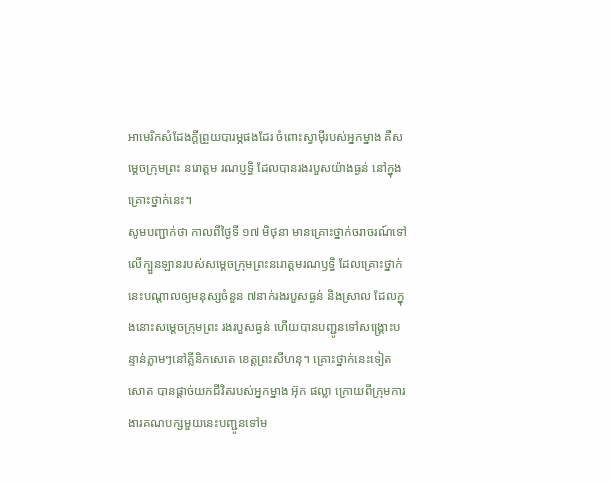អាមេរិកសំដែងក្តីព្រួយបារម្ភផងដែរ ចំពោះស្វាម៉ីរបស់អ្នកម្នាង គឺសម្តេចក្រុមព្រះ នរោត្តម រណប្ញទ្ធិ ដែលបានរងរបួសយ៉ាងធ្ងន់ នៅក្នុងគ្រោះថ្នាក់នេះ។
សូមបញ្ជាក់ថា កាលពីថ្ងៃទី ១៧ មិថុនា មានគ្រោះថ្នាក់ចរាចរណ៍ទៅលើក្បួនឡានរបស់សម្ដេចក្រុមព្រះនរោត្តមរណឫទ្ធិ ដែលគ្រោះថ្នាក់នេះបណ្ដាលឲ្យមនុស្សចំនួន ៧នាក់រងរបួសធ្ងន់ និងស្រាល ដែលក្នុងនោះសម្ដេចក្រុមព្រះ រងរបួសធ្ងន់ ហើយបានបញ្ជូនទៅសង្គ្រោះបន្ទាន់ភ្លាមៗនៅគ្លីនិកសេតេ ខេត្តព្រះសីហនុ។ គ្រោះថ្នាក់នេះទៀតសោត បានផ្ដាច់យកជីវិតរបស់អ្នកម្នាង អ៊ុក ផល្លា ក្រោយពីក្រុមការងារគណបក្សមួយនេះបញ្ជូនទៅម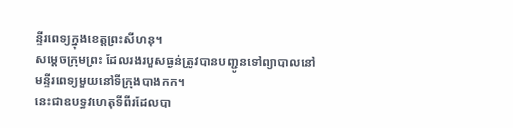ន្ទីរពេទ្យក្នុងខេត្តព្រះសីហនុ។
សម្ដេចក្រុមព្រះ ដែលរងរបួសធ្ងន់ត្រូវបានបញ្ជូនទៅព្យាបាលនៅមន្ទីរពេទ្យមួយនៅទីក្រុងបាងកក។
នេះជាឧបទ្ធវហេតុទីពីរដែលបា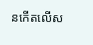នកើតលើស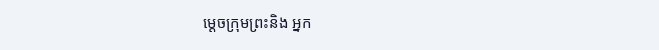ម្ដេចក្រុមព្រះនិង អ្នក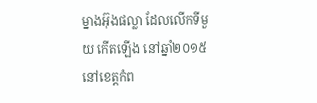ម្នាងអ៊ុងផល្លា ដែលលើកទីមួយ កើតឡើង នៅឆ្នាំ២០១៥ នៅខេត្តកំព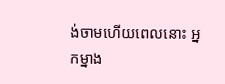ង់ចាមហើយពេលនោះ អ្នកម្នាង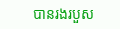បានរងរបួស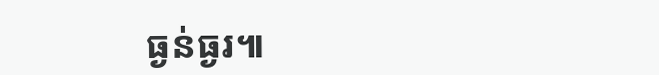ធ្ងន់ធ្ងរ៕